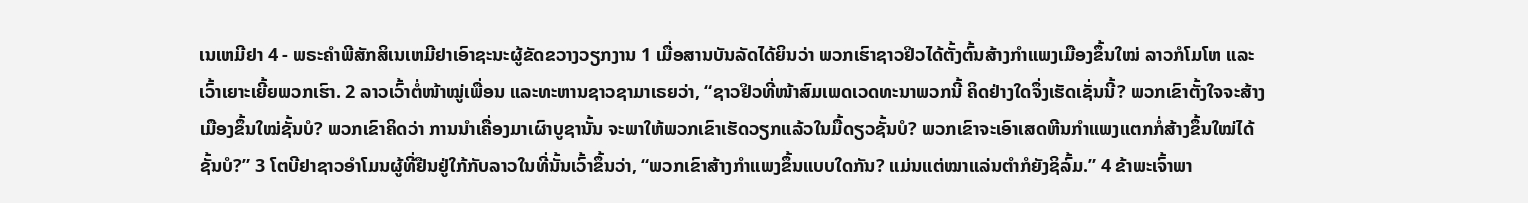ເນເຫມີຢາ 4 - ພຣະຄຳພີສັກສິເນເຫມີຢາເອົາຊະນະຜູ້ຂັດຂວາງວຽກງານ 1 ເມື່ອສານບັນລັດໄດ້ຍິນວ່າ ພວກເຮົາຊາວຢິວໄດ້ຕັ້ງຕົ້ນສ້າງກຳແພງເມືອງຂຶ້ນໃໝ່ ລາວກໍໂມໂຫ ແລະເວົ້າເຍາະເຍີ້ຍພວກເຮົາ. 2 ລາວເວົ້າຕໍ່ໜ້າໝູ່ເພື່ອນ ແລະທະຫານຊາວຊາມາເຣຍວ່າ, “ຊາວຢິວທີ່ໜ້າສົມເພດເວດທະນາພວກນີ້ ຄິດຢ່າງໃດຈຶ່ງເຮັດເຊັ່ນນີ້? ພວກເຂົາຕັ້ງໃຈຈະສ້າງເມືອງຂຶ້ນໃໝ່ຊັ້ນບໍ? ພວກເຂົາຄິດວ່າ ການນຳເຄື່ອງມາເຜົາບູຊານັ້ນ ຈະພາໃຫ້ພວກເຂົາເຮັດວຽກແລ້ວໃນມື້ດຽວຊັ້ນບໍ? ພວກເຂົາຈະເອົາເສດຫີນກຳແພງແຕກກໍ່ສ້າງຂຶ້ນໃໝ່ໄດ້ຊັ້ນບໍ?” 3 ໂຕບີຢາຊາວອຳໂມນຜູ້ທີ່ຢືນຢູ່ໃກ້ກັບລາວໃນທີ່ນັ້ນເວົ້າຂຶ້ນວ່າ, “ພວກເຂົາສ້າງກຳແພງຂຶ້ນແບບໃດກັນ? ແມ່ນແຕ່ໝາແລ່ນຕຳກໍຍັງຊິລົ້ມ.” 4 ຂ້າພະເຈົ້າພາ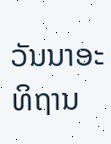ວັນນາອະທິຖານ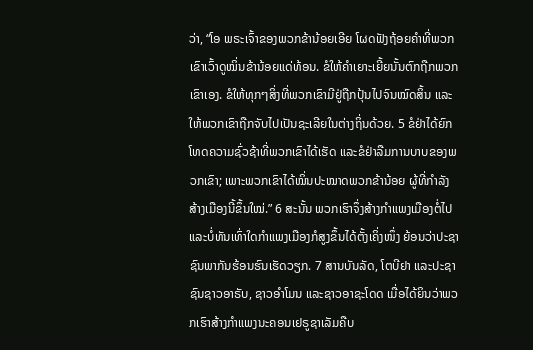ວ່າ, “ໂອ ພຣະເຈົ້າຂອງພວກຂ້ານ້ອຍເອີຍ ໂຜດຟັງຖ້ອຍຄຳທີ່ພວກເຂົາເວົ້າດູໝິ່ນຂ້ານ້ອຍແດ່ທ້ອນ. ຂໍໃຫ້ຄຳເຍາະເຍີ້ຍນັ້ນຕົກຖືກພວກເຂົາເອງ. ຂໍໃຫ້ທຸກໆສິ່ງທີ່ພວກເຂົາມີຢູ່ຖືກປຸ້ນໄປຈົນໝົດສິ້ນ ແລະໃຫ້ພວກເຂົາຖືກຈັບໄປເປັນຊະເລີຍໃນຕ່າງຖິ່ນດ້ວຍ. 5 ຂໍຢ່າໄດ້ຍົກໂທດຄວາມຊົ່ວຊ້າທີ່ພວກເຂົາໄດ້ເຮັດ ແລະຂໍຢ່າລືມການບາບຂອງພວກເຂົາ; ເພາະພວກເຂົາໄດ້ໝິ່ນປະໝາດພວກຂ້ານ້ອຍ ຜູ້ທີ່ກຳລັງສ້າງເມືອງນີ້ຂຶ້ນໃໝ່.” 6 ສະນັ້ນ ພວກເຮົາຈຶ່ງສ້າງກຳແພງເມືອງຕໍ່ໄປ ແລະບໍ່ທັນເທົ່າໃດກຳແພງເມືອງກໍສູງຂຶ້ນໄດ້ຕັ້ງເຄິ່ງໜຶ່ງ ຍ້ອນວ່າປະຊາຊົນພາກັນຮ້ອນຮົນເຮັດວຽກ. 7 ສານບັນລັດ, ໂຕບີຢາ ແລະປະຊາຊົນຊາວອາຣັບ, ຊາວອຳໂມນ ແລະຊາວອາຊະໂດດ ເມື່ອໄດ້ຍິນວ່າພວກເຮົາສ້າງກຳແພງນະຄອນເຢຣູຊາເລັມຄືບ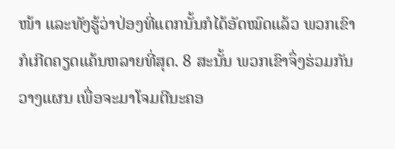ໜ້າ ແລະທັງຮູ້ວ່າປ່ອງທີ່ແຕກນັ້ນກໍໄດ້ອັດໝົດແລ້ວ ພວກເຂົາກໍເກີດຄຽດແຄ້ນຫລາຍທີ່ສຸດ. 8 ສະນັ້ນ ພວກເຂົາຈຶ່ງຮ່ວມກັນວາງແຜນ ເພື່ອຈະມາໂຈມຕີນະຄອ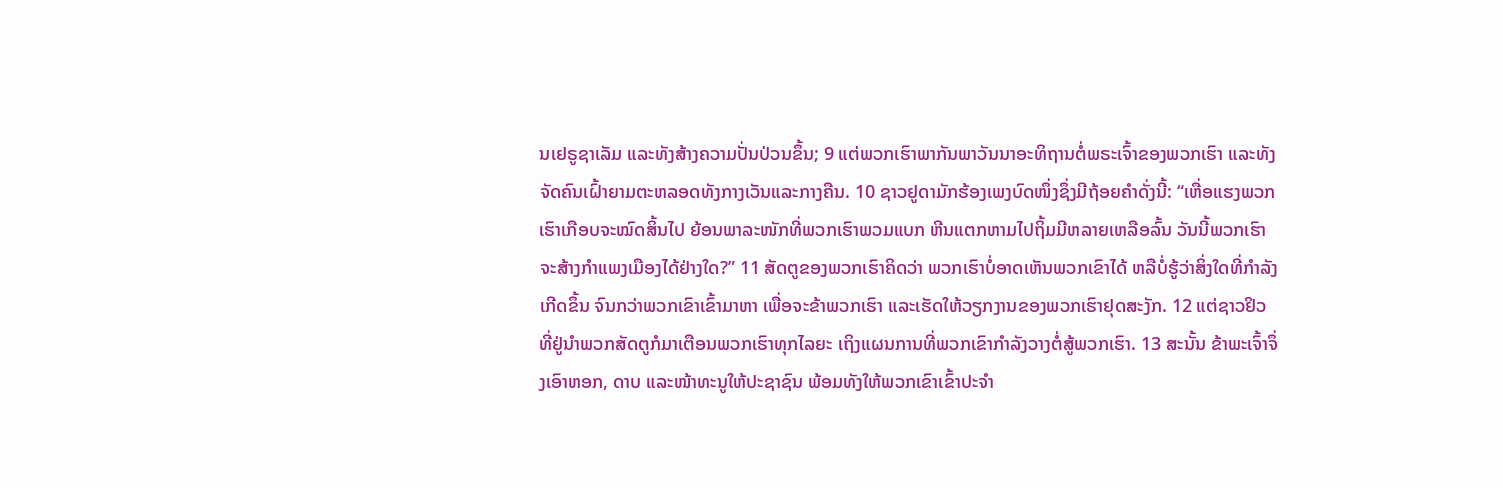ນເຢຣູຊາເລັມ ແລະທັງສ້າງຄວາມປັ່ນປ່ວນຂຶ້ນ; 9 ແຕ່ພວກເຮົາພາກັນພາວັນນາອະທິຖານຕໍ່ພຣະເຈົ້າຂອງພວກເຮົາ ແລະທັງຈັດຄົນເຝົ້າຍາມຕະຫລອດທັງກາງເວັນແລະກາງຄືນ. 10 ຊາວຢູດາມັກຮ້ອງເພງບົດໜຶ່ງຊຶ່ງມີຖ້ອຍຄຳດັ່ງນີ້: “ເຫື່ອແຮງພວກເຮົາເກືອບຈະໝົດສິ້ນໄປ ຍ້ອນພາລະໜັກທີ່ພວກເຮົາພວມແບກ ຫີນແຕກຫາມໄປຖິ້ມມີຫລາຍເຫລືອລົ້ນ ວັນນີ້ພວກເຮົາຈະສ້າງກຳແພງເມືອງໄດ້ຢ່າງໃດ?” 11 ສັດຕູຂອງພວກເຮົາຄິດວ່າ ພວກເຮົາບໍ່ອາດເຫັນພວກເຂົາໄດ້ ຫລືບໍ່ຮູ້ວ່າສິ່ງໃດທີ່ກຳລັງເກີດຂຶ້ນ ຈົນກວ່າພວກເຂົາເຂົ້າມາຫາ ເພື່ອຈະຂ້າພວກເຮົາ ແລະເຮັດໃຫ້ວຽກງານຂອງພວກເຮົາຢຸດສະງັກ. 12 ແຕ່ຊາວຢິວທີ່ຢູ່ນຳພວກສັດຕູກໍມາເຕືອນພວກເຮົາທຸກໄລຍະ ເຖິງແຜນການທີ່ພວກເຂົາກຳລັງວາງຕໍ່ສູ້ພວກເຮົາ. 13 ສະນັ້ນ ຂ້າພະເຈົ້າຈຶ່ງເອົາຫອກ, ດາບ ແລະໜ້າທະນູໃຫ້ປະຊາຊົນ ພ້ອມທັງໃຫ້ພວກເຂົາເຂົ້າປະຈຳ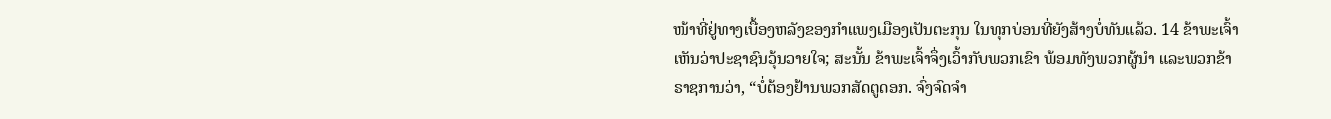ໜ້າທີ່ຢູ່ທາງເບື້ອງຫລັງຂອງກຳແພງເມືອງເປັນຕະກຸນ ໃນທຸກບ່ອນທີ່ຍັງສ້າງບໍ່ທັນແລ້ວ. 14 ຂ້າພະເຈົ້າເຫັນວ່າປະຊາຊົນວຸ້ນວາຍໃຈ; ສະນັ້ນ ຂ້າພະເຈົ້າຈຶ່ງເວົ້າກັບພວກເຂົາ ພ້ອມທັງພວກຜູ້ນຳ ແລະພວກຂ້າຣາຊການວ່າ, “ບໍ່ຕ້ອງຢ້ານພວກສັດຕູດອກ. ຈົ່ງຈົດຈຳ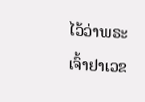ໄວ້ວ່າພຣະເຈົ້າຢາເວຂ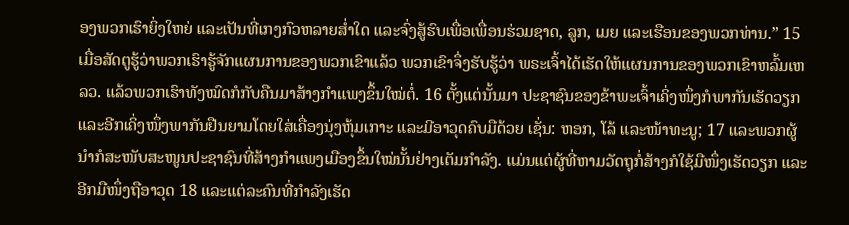ອງພວກເຮົາຍິ່ງໃຫຍ່ ແລະເປັນທີ່ເກງກົວຫລາຍສໍ່າໃດ ແລະຈົ່ງສູ້ຮົບເພື່ອເພື່ອນຮ່ວມຊາດ, ລູກ, ເມຍ ແລະເຮືອນຂອງພວກທ່ານ.” 15 ເມື່ອສັດຕູຮູ້ວ່າພວກເຮົາຮູ້ຈັກແຜນການຂອງພວກເຂົາແລ້ວ ພວກເຂົາຈຶ່ງຮັບຮູ້ວ່າ ພຣະເຈົ້າໄດ້ເຮັດໃຫ້ແຜນການຂອງພວກເຂົາຫລົ້ມເຫລວ. ແລ້ວພວກເຮົາທັງໝົດກໍກັບຄືນມາສ້າງກຳແພງຂຶ້ນໃໝ່ຕໍ່. 16 ຕັ້ງແຕ່ນັ້ນມາ ປະຊາຊົນຂອງຂ້າພະເຈົ້າເຄິ່ງໜຶ່ງກໍພາກັນເຮັດວຽກ ແລະອີກເຄິ່ງໜຶ່ງພາກັນຢືນຍາມໂດຍໃສ່ເຄື່ອງນຸ່ງຫຸ້ມເກາະ ແລະມີອາວຸດຄົບມືດ້ວຍ ເຊັ່ນ: ຫອກ, ໂລ້ ແລະໜ້າທະນູ; 17 ແລະພວກຜູ້ນຳກໍສະໜັບສະໜູນປະຊາຊົນທີ່ສ້າງກຳແພງເມືອງຂຶ້ນໃໝ່ນັ້ນຢ່າງເຕັມກຳລັງ. ແມ່ນແຕ່ຜູ້ທີ່ຫາມວັດຖຸກໍ່ສ້າງກໍໃຊ້ມືໜຶ່ງເຮັດວຽກ ແລະອີກມືໜຶ່ງຖືອາວຸດ 18 ແລະແຕ່ລະຄົນທີ່ກຳລັງເຮັດ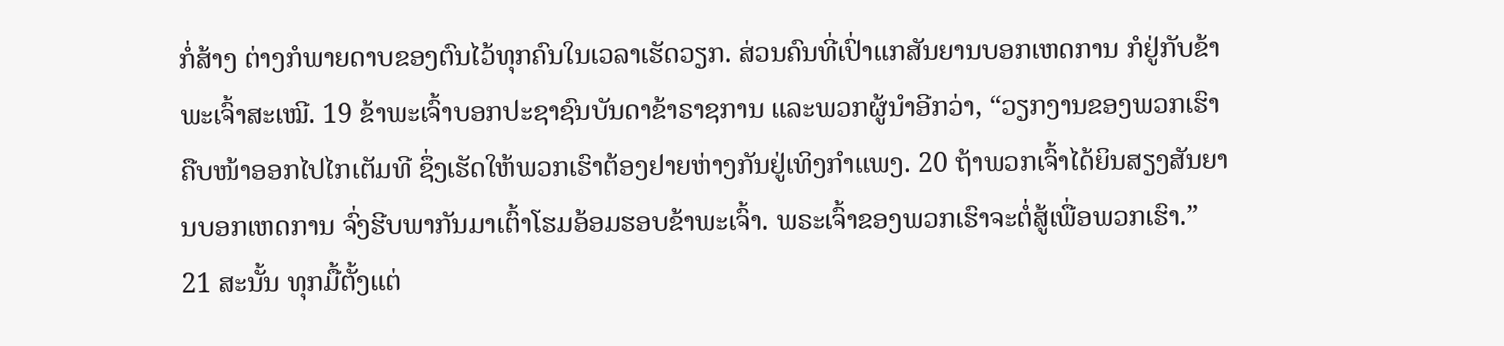ກໍ່ສ້າງ ຕ່າງກໍພາຍດາບຂອງຕົນໄວ້ທຸກຄົນໃນເວລາເຮັດວຽກ. ສ່ວນຄົນທີ່ເປົ່າແກສັນຍານບອກເຫດການ ກໍຢູ່ກັບຂ້າພະເຈົ້າສະເໝີ. 19 ຂ້າພະເຈົ້າບອກປະຊາຊົນບັນດາຂ້າຣາຊການ ແລະພວກຜູ້ນຳອີກວ່າ, “ວຽກງານຂອງພວກເຮົາຄືບໜ້າອອກໄປໄກເຕັມທີ ຊຶ່ງເຮັດໃຫ້ພວກເຮົາຕ້ອງຢາຍຫ່າງກັນຢູ່ເທິງກຳແພງ. 20 ຖ້າພວກເຈົ້າໄດ້ຍິນສຽງສັນຍານບອກເຫດການ ຈົ່ງຮີບພາກັນມາເຕົ້າໂຮມອ້ອມຮອບຂ້າພະເຈົ້າ. ພຣະເຈົ້າຂອງພວກເຮົາຈະຕໍ່ສູ້ເພື່ອພວກເຮົາ.” 21 ສະນັ້ນ ທຸກມື້ຕັ້ງແຕ່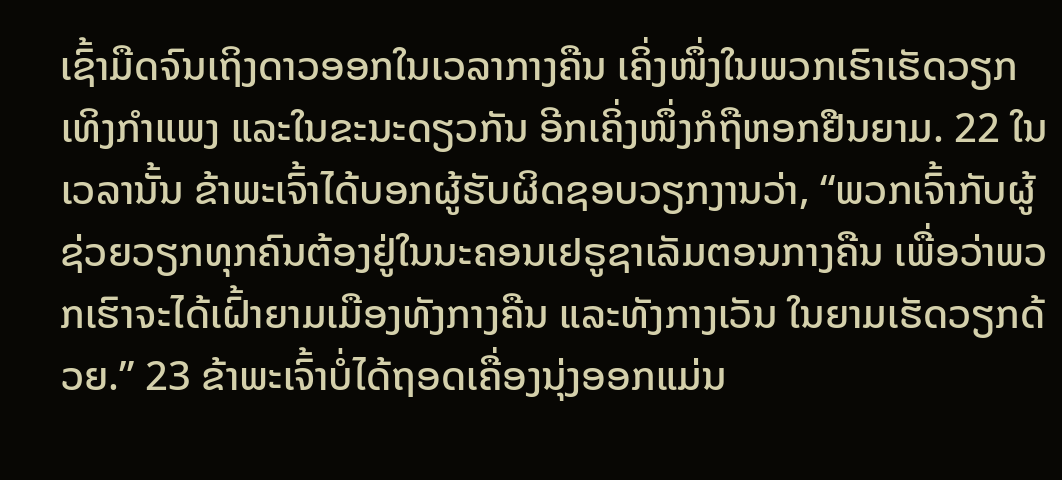ເຊົ້າມືດຈົນເຖິງດາວອອກໃນເວລາກາງຄືນ ເຄິ່ງໜຶ່ງໃນພວກເຮົາເຮັດວຽກເທິງກຳແພງ ແລະໃນຂະນະດຽວກັນ ອີກເຄິ່ງໜຶ່ງກໍຖືຫອກຢືນຍາມ. 22 ໃນເວລານັ້ນ ຂ້າພະເຈົ້າໄດ້ບອກຜູ້ຮັບຜິດຊອບວຽກງານວ່າ, “ພວກເຈົ້າກັບຜູ້ຊ່ວຍວຽກທຸກຄົນຕ້ອງຢູ່ໃນນະຄອນເຢຣູຊາເລັມຕອນກາງຄືນ ເພື່ອວ່າພວກເຮົາຈະໄດ້ເຝົ້າຍາມເມືອງທັງກາງຄືນ ແລະທັງກາງເວັນ ໃນຍາມເຮັດວຽກດ້ວຍ.” 23 ຂ້າພະເຈົ້າບໍ່ໄດ້ຖອດເຄື່ອງນຸ່ງອອກແມ່ນ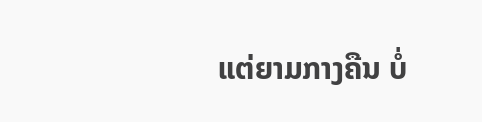ແຕ່ຍາມກາງຄືນ ບໍ່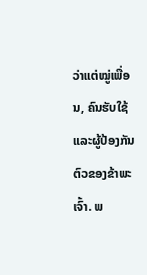ວ່າແຕ່ໝູ່ເພື່ອນ, ຄົນຮັບໃຊ້ ແລະຜູ້ປ້ອງກັນຕົວຂອງຂ້າພະເຈົ້າ. ພ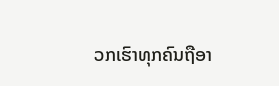ວກເຮົາທຸກຄົນຖືອາ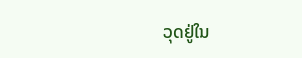ວຸດຢູ່ໃນ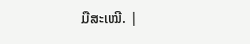ມືສະເໝີ. |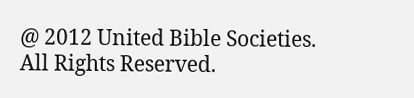@ 2012 United Bible Societies. All Rights Reserved.